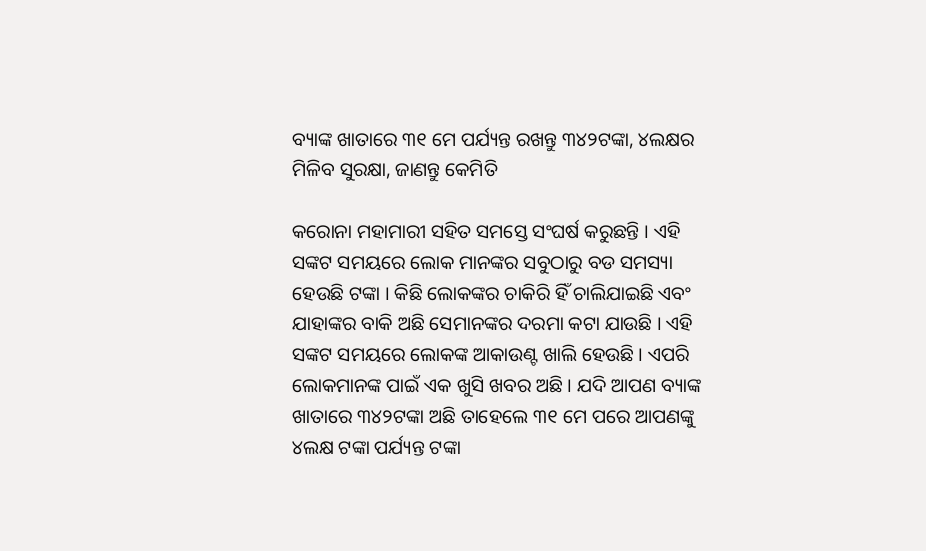ବ୍ୟାଙ୍କ ଖାତାରେ ୩୧ ମେ ପର୍ଯ୍ୟନ୍ତ ରଖନ୍ତୁ ୩୪୨ଟଙ୍କା, ୪ଲକ୍ଷର ମିଳିବ ସୁରକ୍ଷା, ଜାଣନ୍ତୁ କେମିତି

କରୋନା ମହାମାରୀ ସହିତ ସମସ୍ତେ ସଂଘର୍ଷ କରୁଛନ୍ତି । ଏହି ସଙ୍କଟ ସମୟରେ ଲୋକ ମାନଙ୍କର ସବୁଠାରୁ ବଡ ସମସ୍ୟା ହେଉଛି ଟଙ୍କା । କିଛି ଲୋକଙ୍କର ଚାକିରି ହିଁ ଚାଲିଯାଇଛି ଏବଂ ଯାହାଙ୍କର ବାକି ଅଛି ସେମାନଙ୍କର ଦରମା କଟା ଯାଉଛି । ଏହି ସଙ୍କଟ ସମୟରେ ଲୋକଙ୍କ ଆକାଉଣ୍ଟ ଖାଲି ହେଉଛି । ଏପରି ଲୋକମାନଙ୍କ ପାଇଁ ଏକ ଖୁସି ଖବର ଅଛି । ଯଦି ଆପଣ ବ୍ୟାଙ୍କ ଖାତାରେ ୩୪୨ଟଙ୍କା ଅଛି ତାହେଲେ ୩୧ ମେ ପରେ ଆପଣଙ୍କୁ ୪ଲକ୍ଷ ଟଙ୍କା ପର୍ଯ୍ୟନ୍ତ ଟଙ୍କା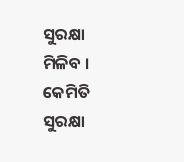ସୁରକ୍ଷା ମିଳିବ । କେମିତି ସୁରକ୍ଷା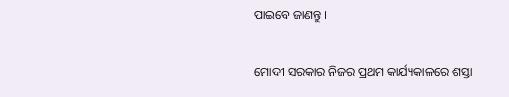ପାଇବେ ଜାଣନ୍ତୁ ।

ମୋଦୀ ସରକାର ନିଜର ପ୍ରଥମ କାର୍ଯ୍ୟକାଳରେ ଶସ୍ତା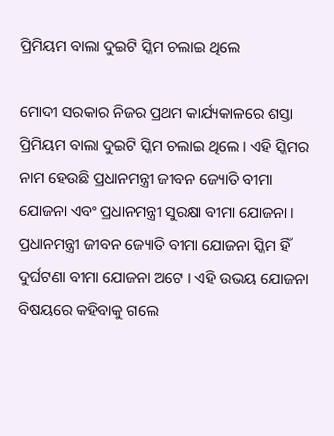ପ୍ରିମିୟମ ବାଲା ଦୁଇଟି ସ୍କିମ ଚଲାଇ ଥିଲେ

ମୋଦୀ ସରକାର ନିଜର ପ୍ରଥମ କାର୍ଯ୍ୟକାଳରେ ଶସ୍ତା ପ୍ରିମିୟମ ବାଲା ଦୁଇଟି ସ୍କିମ ଚଲାଇ ଥିଲେ । ଏହି ସ୍କିମର ନାମ ହେଉଛି ପ୍ରଧାନମନ୍ତ୍ରୀ ଜୀବନ ଜ୍ୟୋତି ବୀମା ଯୋଜନା ଏବଂ ପ୍ରଧାନମନ୍ତ୍ରୀ ସୁରକ୍ଷା ବୀମା ଯୋଜନା । ପ୍ରଧାନମନ୍ତ୍ରୀ ଜୀବନ ଜ୍ୟୋତି ବୀମା ଯୋଜନା ସ୍କିମ ହିଁ ଦୁର୍ଘଟଣା ବୀମା ଯୋଜନା ଅଟେ । ଏହି ଉଭୟ ଯୋଜନା ବିଷୟରେ କହିବାକୁ ଗଲେ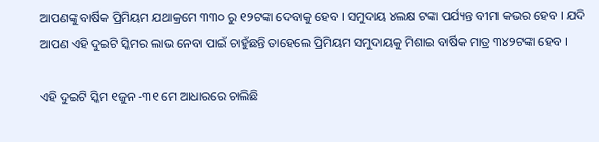ଆପଣଙ୍କୁ ବାର୍ଷିକ ପ୍ରିମିୟମ ଯଥାକ୍ରମେ ୩୩୦ ରୁ ୧୨ଟଙ୍କା ଦେବାକୁ ହେବ । ସମୁଦାୟ ୪ଲକ୍ଷ ଟଙ୍କା ପର୍ଯ୍ୟନ୍ତ ବୀମା କଭର ହେବ । ଯଦି ଆପଣ ଏହି ଦୁଇଟି ସ୍କିମର ଲାଭ ନେବା ପାଇଁ ଚାହୁଁଛନ୍ତି ତାହେଲେ ପ୍ରିମିୟମ ସମୁଦାୟକୁ ମିଶାଇ ବାର୍ଷିକ ମାତ୍ର ୩୪୨ଟଙ୍କା ହେବ ।

ଏହି ଦୁଇଟି ସ୍କିମ ୧ଜୁନ -୩୧ ମେ ଆଧାରରେ ଚାଲିଛି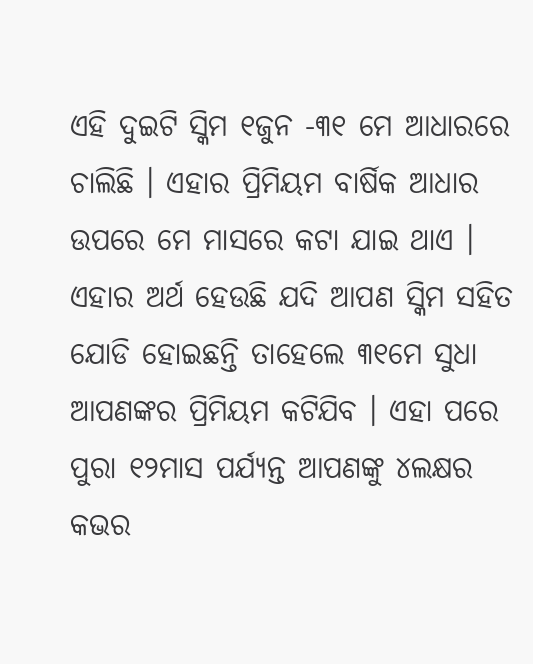ଏହି ଦୁଇଟି ସ୍କିମ ୧ଜୁନ -୩୧ ମେ ଆଧାରରେ ଚାଲିଛି । ଏହାର ପ୍ରିମିୟମ ବାର୍ଷିକ ଆଧାର ଉପରେ ମେ ମାସରେ କଟା ଯାଇ ଥାଏ । ଏହାର ଅର୍ଥ ହେଉଛି ଯଦି ଆପଣ ସ୍କିମ ସହିତ ଯୋଡି ହୋଇଛନ୍ତି ତାହେଲେ ୩୧ମେ ସୁଧା ଆପଣଙ୍କର ପ୍ରିମିୟମ କଟିଯିବ । ଏହା ପରେ ପୁରା ୧୨ମାସ ପର୍ଯ୍ୟନ୍ତ ଆପଣଙ୍କୁ ୪ଲକ୍ଷର କଭର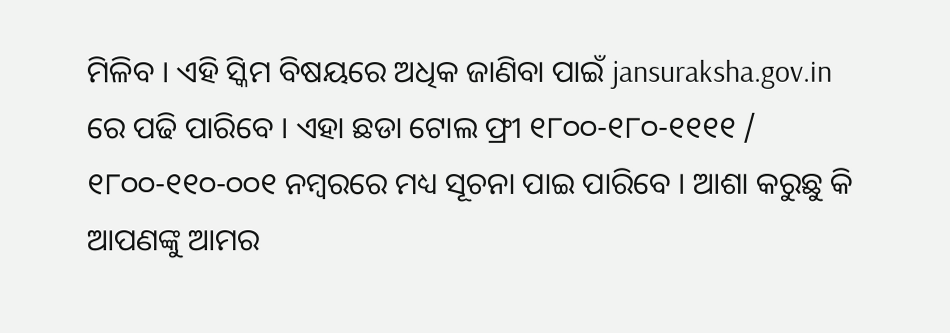ମିଳିବ । ଏହି ସ୍କିମ ବିଷୟରେ ଅଧିକ ଜାଣିବା ପାଇଁ jansuraksha.gov.in ରେ ପଢି ପାରିବେ । ଏହା ଛଡା ଟୋଲ ଫ୍ରୀ ୧୮୦୦-୧୮୦-୧୧୧୧ / ୧୮୦୦-୧୧୦-୦୦୧ ନମ୍ବରରେ ମଧ୍ୟ ସୂଚନା ପାଇ ପାରିବେ । ଆଶା କରୁଛୁ କି ଆପଣଙ୍କୁ ଆମର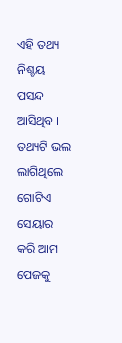ଏହି ତଥ୍ୟ ନିଶ୍ଚୟ ପସନ୍ଦ ଆସିଥିବ । ତଥ୍ୟଟି ଭଲ ଲାଗିଥିଲେ ଗୋଟିଏ ସେୟାର କରି ଆମ ପେଜକୁ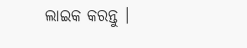ଲାଇକ କରନ୍ତୁ ।